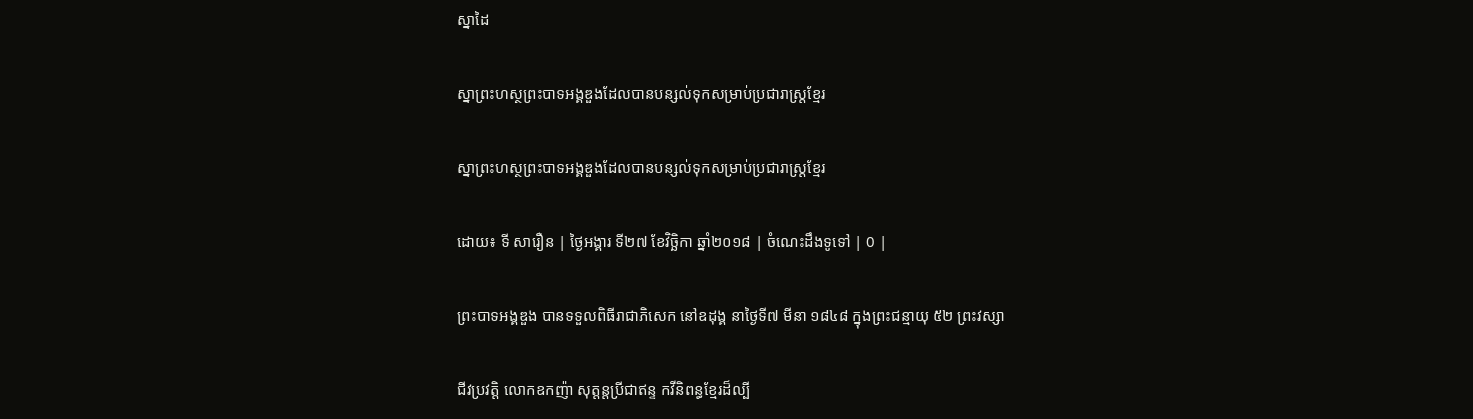ស្នាដៃ

ស្នាព្រះហស្ថព្រះបាទអង្គឌួងដែលបានបន្សល់ទុកសម្រាប់ប្រជារាស្រ្តខ្មែរ

ស្នាព្រះហស្ថព្រះបាទអង្គឌួងដែលបានបន្សល់ទុកសម្រាប់ប្រជារាស្រ្តខ្មែរ

ដោយ៖ ទី សារឿន | ថ្ងៃអង្គារ ទី២៧ ខែវិច្ឆិកា ឆ្នាំ២០១៨ | ចំណេះដឹងទូទៅ | 0 |

ព្រះបាទអង្គឌួង បានទទួលពិធីរាជាភិសេក នៅឧដុង្គ នាថ្ងៃទី៧ មីនា ១៨៤៨ ក្នុងព្រះជន្មាយុ ៥២ ព្រះវស្សា

ជីវប្រវត្តិ លោកឧកញ៉ា សុត្តន្តប្រីជាឥន្ទ កវីនិពន្ធខ្មែរដ៏ល្បី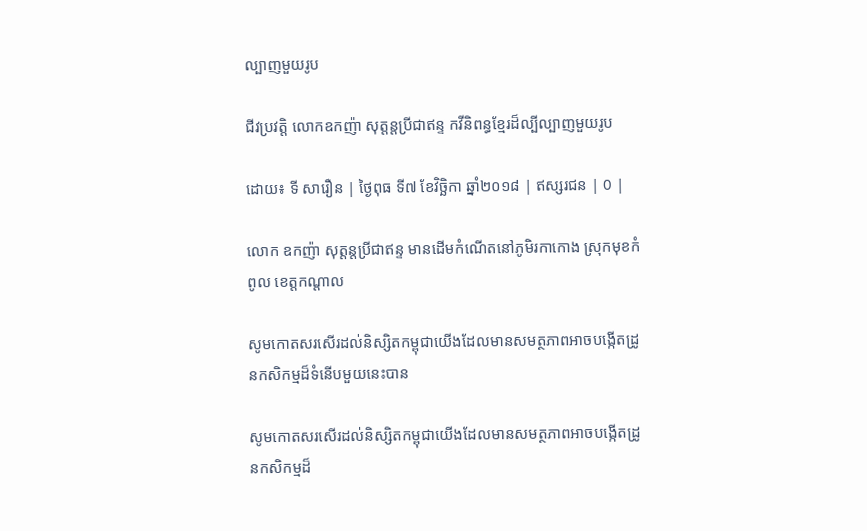ល្បាញមួយរូប

ជីវប្រវត្តិ លោកឧកញ៉ា សុត្តន្តប្រីជាឥន្ទ កវីនិពន្ធខ្មែរដ៏ល្បីល្បាញមួយរូប

ដោយ៖ ទី សារឿន | ថ្ងៃពុធ ទី៧ ខែវិច្ឆិកា ឆ្នាំ២០១៨ | ឥស្សរជន | 0 |

លោក ឧកញ៉ា សុត្តន្តប្រីជាឥន្ទ មានដើមកំណើតនៅភូមិរកាកោង ស្រុកមុខកំពូល ខេត្តកណ្ដាល

សូមកោតសរសើរដល់និស្សិតកម្ពុជាយើងដែលមានសមត្ថភាពអាចបង្កើតដ្រូនកសិកម្មដ៏ទំនើបមួយនេះបាន

សូមកោតសរសើរដល់និស្សិតកម្ពុជាយើងដែលមានសមត្ថភាពអាចបង្កើតដ្រូនកសិកម្មដ៏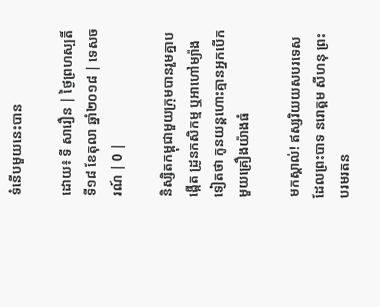ទំនើបមួយនេះបាន

ដោយ៖ ទី សារឿន | ថ្ងៃព្រហស្បតិ៍ ទី១៨ ខែតុលា ឆ្នាំ២០១៨ | ទេសចរណ៍ | 0 |

និស្សិតកម្ពុជាមួយក្រុមបានរួមគ្នាបង្កើត ដ្រូនកសិកម្ម ឬអាហៅម្យ៉ាងទៀតថា កូនយន្តហោះគ្មានអ្នកបើក មួយគ្រឿងយ៉ាងធំ

មកស្គាល់! ឥស្សរិយយសបរទេស ដែលព្រះបាទ នរោត្តម សីហនុ ព្រះបរមរតន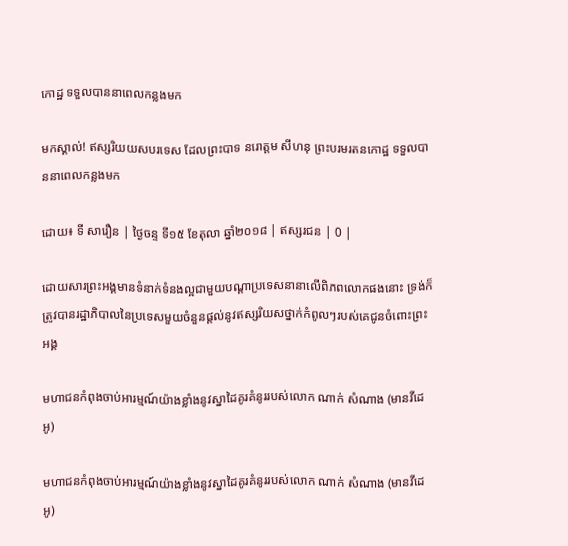កោដ្ឋ ទទួលបាននាពេលកន្លងមក

មកស្គាល់! ឥស្សរិយយសបរទេស ដែលព្រះបាទ នរោត្តម សីហនុ ព្រះបរមរតនកោដ្ឋ ទទួលបាននាពេលកន្លងមក

ដោយ៖ ទី សារឿន | ថ្ងៃចន្ទ ទី១៥ ខែតុលា ឆ្នាំ២០១៨ | ឥស្សរជន | 0 |

ដោយសារព្រះអង្គមានទំនាក់ទំនងល្អជាមួយបណ្ដាប្រទេសនានាលើពិភពលោកផងនោះ ទ្រង់ក៏ត្រូវបានរដ្ឋាភិបាលនៃប្រទេសមួយចំនួនផ្ដល់នូវឥស្សរិយសថ្នាក់កំពូលៗរបស់គេជូនចំពោះព្រះអង្គ

មហាជនកំពុងចាប់អារម្មណ៍យ៉ាងខ្លាំងនូវស្នាដៃគូរគំនូររបស់លោក ណាក់ សំណាង (មានវីដេអូ)

មហាជនកំពុងចាប់អារម្មណ៍យ៉ាងខ្លាំងនូវស្នាដៃគូរគំនូររបស់លោក ណាក់ សំណាង (មានវីដេអូ)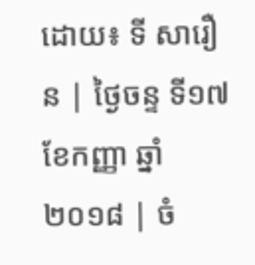ដោយ៖ ទី សារឿន | ថ្ងៃចន្ទ ទី១៧ ខែកញ្ញា ឆ្នាំ២០១៨ | ចំ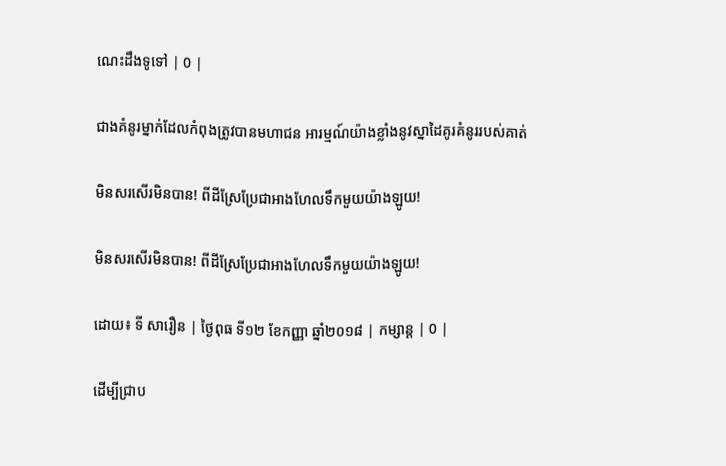ណេះដឹងទូទៅ | 0 |

ជាងគំនូរម្នាក់ដែលកំពុងត្រូវបានមហាជន អារម្មណ៍យ៉ាងខ្លាំងនូវស្នាដៃគូរគំនូររបស់គាត់

មិនសរសើរមិនបាន! ពីដីស្រែប្រែជាអាងហែលទឹកមួយយ៉ាងឡូយ!

មិនសរសើរមិនបាន! ពីដីស្រែប្រែជាអាងហែលទឹកមួយយ៉ាងឡូយ!

ដោយ៖ ទី សារឿន | ថ្ងៃពុធ ទី១២ ខែកញ្ញា ឆ្នាំ២០១៨ | កម្សាន្ត | 0 |

ដើម្បីជ្រាប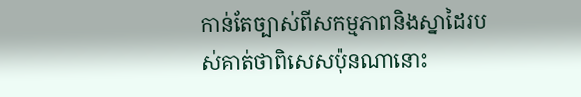កាន់តែច្បាស់ពីសកម្មភាពនិងស្នាដៃរបស់គាត់ថាពិសេសប៉ុនណានោះ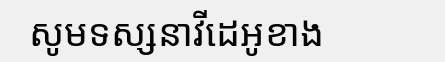សូមទស្សនាវីដេអូខាង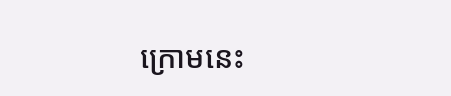ក្រោមនេះ